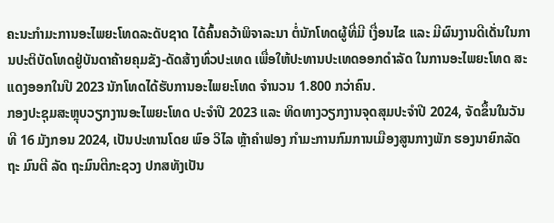ຄະນະກຳມະການອະໄພຍະໂທດລະດັບຊາດ ໄດ້ຄົ້ນຄວ້າພິຈາລະນາ ຕໍ່ນັກໂທດຜູ້ທີ່ມີ ເງື່ອນໄຂ ແລະ ມີຜົນງານດີເດັ່ນໃນການປະຕິບັດໂທດຢູ່ບັນດາຄ້າຍຄຸມຂັງ-ດັດສ້າງທົ່ວປະເທດ ເພື່ອໃຫ້ປະທານປະເທດອອກດໍາລັດ ໃນການອະໄພຍະໂທດ ສະແດງອອກໃນປີ 2023 ນັກໂທດໄດ້ຮັບການອະໄພຍະໂທດ ຈໍານວນ 1.800 ກວ່າຄົນ.
ກອງປະຊຸມສະຫຼຸບວຽກງານອະໄພຍະໂທດ ປະຈຳປີ 2023 ແລະ ທິດທາງວຽກງານຈຸດສຸມປະຈຳປີ 2024, ຈັດຂຶ້ນໃນວັນທີ 16 ມັງກອນ 2024, ເປັນປະທານໂດຍ ພົອ ວິໄລ ຫຼ້າຄໍາຟອງ ກໍາມະການກົມການເມືອງສູນກາງພັກ ຮອງນາຍົກລັດຖະ ມົນຕີ ລັດ ຖະມົນຕີກະຊວງ ປກສທັງເປັນ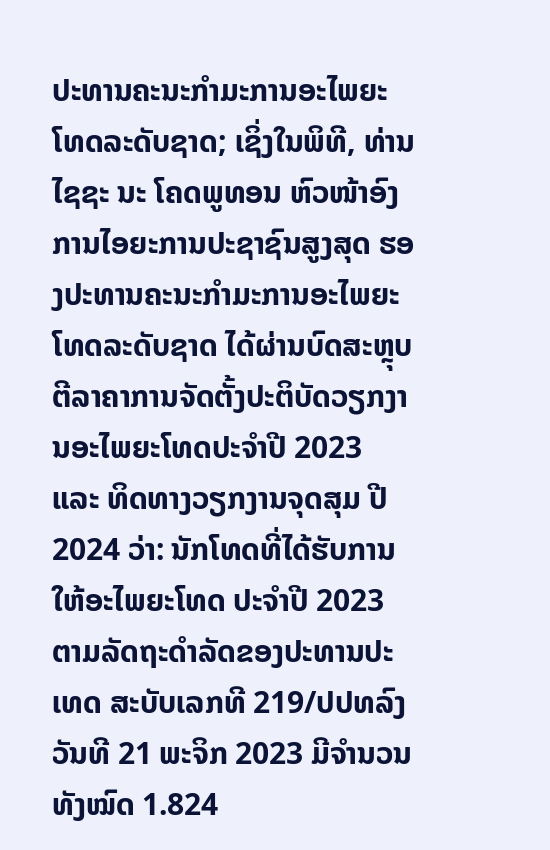ປະທານຄະນະກຳມະການອະໄພຍະໂທດລະດັບຊາດ; ເຊິ່ງໃນພິທີ, ທ່ານ ໄຊຊະ ນະ ໂຄດພູທອນ ຫົວໜ້າອົງການໄອຍະການປະຊາຊົນສູງສຸດ ຮອງປະທານຄະນະກໍາມະການອະໄພຍະໂທດລະດັບຊາດ ໄດ້ຜ່ານບົດສະຫຼຸບຕີລາຄາການຈັດຕັ້ງປະຕິບັດວຽກງານອະໄພຍະໂທດປະຈໍາປີ 2023 ແລະ ທິດທາງວຽກງານຈຸດສຸມ ປີ 2024 ວ່າ: ນັກໂທດທີ່ໄດ້ຮັບການໃຫ້ອະໄພຍະໂທດ ປະຈໍາປີ 2023 ຕາມລັດຖະດໍາລັດຂອງປະທານປະເທດ ສະບັບເລກທີ 219/ປປທລົງວັນທີ 21 ພະຈິກ 2023 ມີຈໍານວນທັງໝົດ 1.824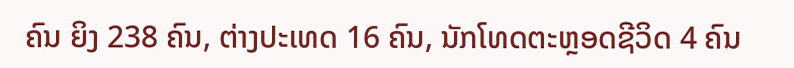ຄົນ ຍິງ 238 ຄົນ, ຕ່າງປະເທດ 16 ຄົນ, ນັກໂທດຕະຫຼອດຊີວິດ 4 ຄົນ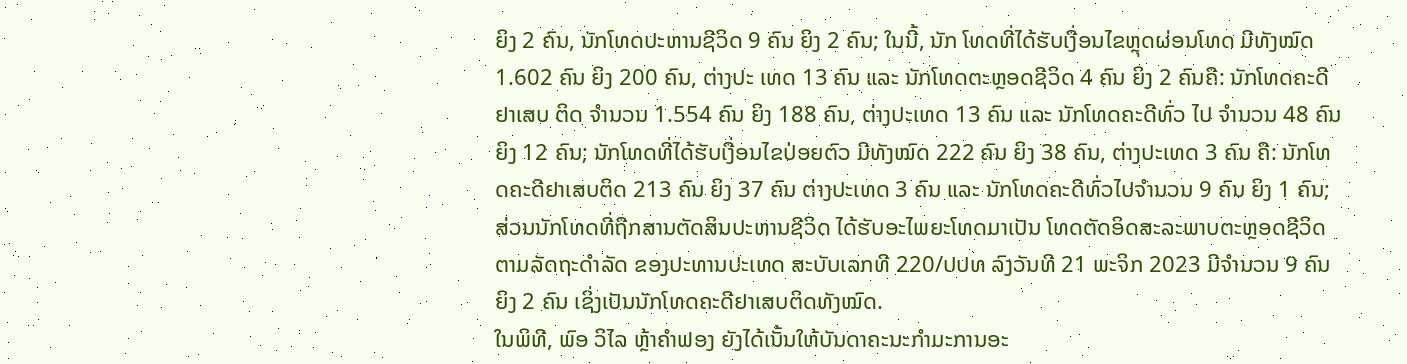ຍິງ 2 ຄົນ, ນັກໂທດປະຫານຊີວິດ 9 ຄົນ ຍິງ 2 ຄົນ; ໃນນີ້, ນັກ ໂທດທີ່ໄດ້ຮັບເງື່ອນໄຂຫຼຸດຜ່ອນໂທດ ມີທັງໝົດ 1.602 ຄົນ ຍິງ 200 ຄົນ, ຕ່າງປະ ເທດ 13 ຄົນ ແລະ ນັກໂທດຕະຫຼອດຊີວິດ 4 ຄົນ ຍິງ 2 ຄົນຄື: ນັກໂທດຄະດີຢາເສບ ຕິດ ຈໍານວນ 1.554 ຄົນ ຍິງ 188 ຄົນ, ຕ່າງປະເທດ 13 ຄົນ ແລະ ນັກໂທດຄະດີທົ່ວ ໄປ ຈໍານວນ 48 ຄົນ ຍິງ 12 ຄົນ; ນັກໂທດທີ່ໄດ້ຮັບເງື່ອນໄຂປ່ອຍຕົວ ມີທັງໝົດ 222 ຄົນ ຍິງ 38 ຄົນ, ຕ່າງປະເທດ 3 ຄົນ ຄື: ນັກໂທດຄະດີຢາເສບຕິດ 213 ຄົນ ຍິງ 37 ຄົນ ຕ່າງປະເທດ 3 ຄົນ ແລະ ນັກໂທດຄະດີທົ່ວໄປຈໍານວນ 9 ຄົນ ຍິງ 1 ຄົນ; ສ່ວນນັກໂທດທີ່ຖືກສານຕັດສິນປະຫານຊີວິດ ໄດ້ຮັບອະໄພຍະໂທດມາເປັນ ໂທດຕັດອິດສະລະພາບຕະຫຼອດຊີວິດ ຕາມລັດຖະດຳລັດ ຂອງປະທານປະເທດ ສະບັບເລກທີ 220/ປປທ ລົງວັນທີ 21 ພະຈິກ 2023 ມີຈໍານວນ 9 ຄົນ ຍິງ 2 ຄົນ ເຊິ່ງເປັນນັກໂທດຄະດີຢາເສບຕິດທັງໝົດ.
ໃນພິທີ, ພົອ ວິໄລ ຫຼ້າຄຳຟອງ ຍັງໄດ້ເນັ້ນໃຫ້ບັນດາຄະນະກໍາມະການອະ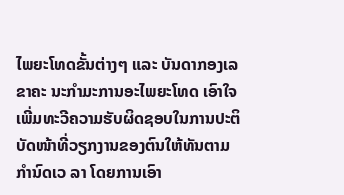ໄພຍະໂທດຂັ້ນຕ່າງໆ ແລະ ບັນດາກອງເລຂາຄະ ນະກໍາມະການອະໄພຍະໂທດ ເອົາໃຈເພີ່ມທະວີຄວາມຮັບຜິດຊອບໃນການປະຕິບັດໜ້າທີ່ວຽກງານຂອງຕົນໃຫ້ທັນຕາມກໍານົດເວ ລາ ໂດຍການເອົາ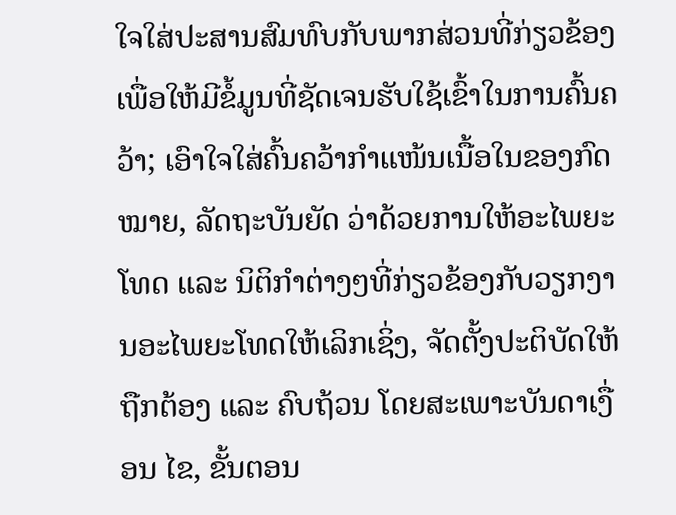ໃຈໃສ່ປະສານສົມທົບກັບພາກສ່ວນທີ່ກ່ຽວຂ້ອງ ເພື່ອໃຫ້ມີຂໍ້ມູນທີ່ຊັດເຈນຮັບໃຊ້ເຂົ້າໃນການຄົ້ນຄວ້າ; ເອົາໃຈໃສ່ຄົ້ນຄວ້າກໍາແໜ້ນເນື້ອໃນຂອງກົດ ໝາຍ, ລັດຖະບັນຍັດ ວ່າດ້ວຍການໃຫ້ອະໄພຍະໂທດ ແລະ ນິຕິກໍາຕ່າງໆທີ່ກ່ຽວຂ້ອງກັບວຽກງານອະໄພຍະໂທດໃຫ້ເລິກເຊິ່ງ, ຈັດຕັ້ງປະຕິບັດໃຫ້ຖືກຕ້ອງ ແລະ ຄົບຖ້ວນ ໂດຍສະເພາະບັນດາເງື່ອນ ໄຂ, ຂັ້ນຕອນ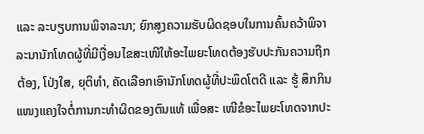ແລະ ລະບຽບການພິຈາລະນາ; ຍົກສູງຄວາມຮັບຜິດຊອບໃນການຄົ້ນຄວ້າພິຈາລະນານັກໂທດຜູ້ທີ່ມີເງື່ອນໄຂສະເໜີໃຫ້ອະໄພຍະໂທດຕ້ອງຮັບປະກັນຄວາມຖືກຕ້ອງ, ໂປ່ງໃສ, ຍຸຕິທໍາ, ຄັດເລືອກເອົານັກໂທດຜູ້ທີ່ປະພຶດໂຕດີ ແລະ ຮູ້ ສຶກກິນແໜງແຄງໃຈຕໍ່ການກະທໍາຜິດຂອງຕົນແທ້ ເພື່ອສະ ເໜີຂໍອະໄພຍະໂທດຈາກປະ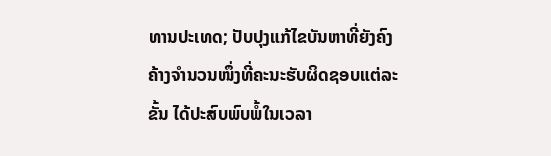ທານປະເທດ; ປັບປຸງແກ້ໄຂບັນຫາທີ່ຍັງຄົງຄ້າງຈຳນວນໜຶ່ງທີ່ຄະນະຮັບຜິດຊອບແຕ່ລະຂັ້ນ ໄດ້ປະສົບພົບພໍ້ໃນເວລາ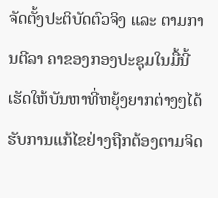ຈັດຕັ້ງປະຕິບັດຕົວຈິງ ແລະ ຕາມການຕີລາ ຄາຂອງກອງປະຊຸມໃນມື້ນີ້ ເຮັດໃຫ້ບັນຫາທີ່ຫຍຸ້ງຍາກຕ່າງໆໄດ້ຮັບການແກ້ໄຂຢ່າງຖືກຕ້ອງຕາມຈິດ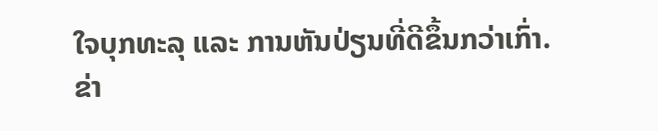ໃຈບຸກທະລຸ ແລະ ການຫັນປ່ຽນທີ່ດີຂຶ້ນກວ່າເກົ່າ.
ຂ່າ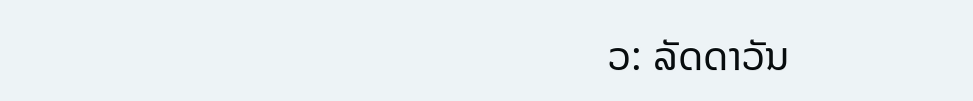ວ: ລັດດາວັນ